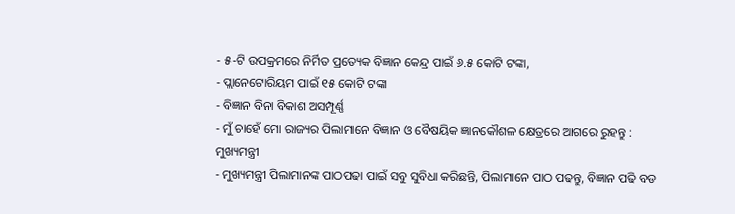- ୫-ଟି ଉପକ୍ରମରେ ନିର୍ମିତ ପ୍ରତ୍ୟେକ ବିଜ୍ଞାନ କେନ୍ଦ୍ର ପାଇଁ ୬.୫ କୋଟି ଟଙ୍କା,
- ପ୍ଲାନେଟୋରିୟମ ପାଇଁ ୧୫ କୋଟି ଟଙ୍କା
- ବିଜ୍ଞାନ ବିନା ବିକାଶ ଅସମ୍ପୂର୍ଣ୍ଣ
- ମୁଁ ଚାହେଁ ମୋ ରାଜ୍ୟର ପିଲାମାନେ ବିଜ୍ଞାନ ଓ ବୈଷୟିକ ଜ୍ଞାନକୌଶଳ କ୍ଷେତ୍ରରେ ଆଗରେ ରୁହନ୍ତୁ : ମୁଖ୍ୟମନ୍ତ୍ରୀ
- ମୁଖ୍ୟମନ୍ତ୍ରୀ ପିଲାମାନଙ୍କ ପାଠପଢା ପାଇଁ ସବୁ ସୁବିଧା କରିଛନ୍ତି, ପିଲାମାନେ ପାଠ ପଢନ୍ତୁ, ବିଜ୍ଞାନ ପଢି ବଡ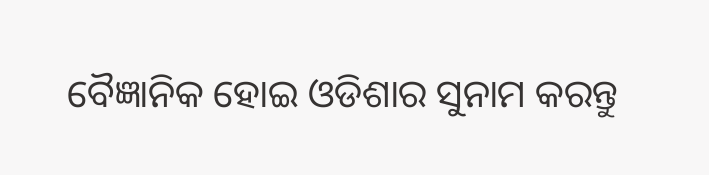ବୈଜ୍ଞାନିକ ହୋଇ ଓଡିଶାର ସୁନାମ କରନ୍ତୁ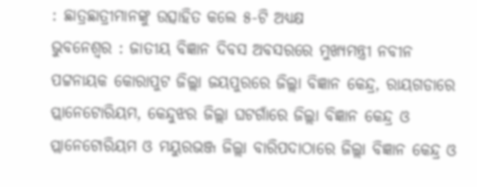: ଛାତ୍ରଛାତ୍ରୀମାନଙ୍କୁ ଉତ୍ସାହିତ କଲେ ୫-ଟି ଅଧ୍ୟକ୍ଷ
ଭୁବନେଶ୍ୱର : ଜାତୀୟ ବିଜ୍ଞାନ ଦିବସ ଅବସରରେ ମୁଖ୍ୟମନ୍ତ୍ରୀ ନବୀନ ପଟ୍ଟନାୟକ କୋରାପୁଟ ଜିଲ୍ଲା ଜୟପୁରରେ ଜିଲ୍ଲା ବିଜ୍ଞାନ କେନ୍ଦ୍ର, ରାୟଗଡାରେ ପ୍ଲାନେଟୋରିୟମ, କେନ୍ଦୁଝର ଜିଲ୍ଲା ଘଟଗାଁରେ ଜିଲ୍ଲା ବିଜ୍ଞାନ କେନ୍ଦ୍ର ଓ ପ୍ଲାନେଟୋରିୟମ ଓ ମୟୁରଭଞ୍ଜ ଜିଲ୍ଲା ବାରିପଦାଠାରେ ଜିଲ୍ଲା ବିଜ୍ଞାନ କେନ୍ଦ୍ର ଓ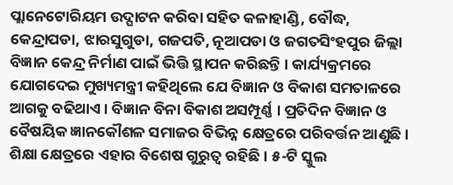ପ୍ଲାନେଟୋରିୟମ ଉଦ୍ଘାଟନ କରିବା ସହିତ କଳାହାଣ୍ଡି, ବୌଦ୍ଧ, କେନ୍ଦ୍ରାପଡା, ଝାରସୁଗୁଡା, ଗଜପତି, ନୂଆପଡା ଓ ଜଗତସିଂହପୁର ଜିଲ୍ଲା ବିଜ୍ଞାନ କେନ୍ଦ୍ର ନିର୍ମାଣ ପାଇଁ ଭିତ୍ତି ସ୍ଥାପନ କରିଛନ୍ତି । କାର୍ଯ୍ୟକ୍ରମରେ ଯୋଗଦେଇ ମୁଖ୍ୟମନ୍ତ୍ରୀ କହିଥିଲେ ଯେ ବିଜ୍ଞାନ ଓ ବିକାଶ ସମତାଳରେ ଆଗକୁ ବଢିଥାଏ । ବିଜ୍ଞାନ ବିନା ବିକାଶ ଅସମ୍ପୂର୍ଣ୍ଣ । ପ୍ରତିଦିନ ବିଜ୍ଞାନ ଓ ବୈଷୟିକ ଜ୍ଞାନକୌଶଳ ସମାଜର ବିଭିନ୍ନ କ୍ଷେତ୍ରରେ ପରିବର୍ତ୍ତନ ଆଣୁଛି । ଶିକ୍ଷା କ୍ଷେତ୍ରରେ ଏହାର ବିଶେଷ ଗୁରୁତ୍ୱ ରହିଛି । ୫-ଟି ସ୍କୁଲ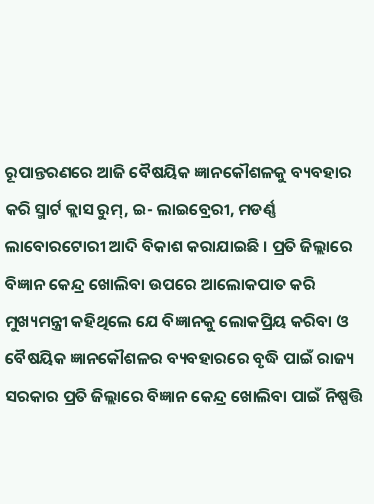ରୂପାନ୍ତରଣରେ ଆଜି ବୈଷୟିକ ଜ୍ଞାନକୌଶଳକୁ ବ୍ୟବହାର କରି ସ୍ମାର୍ଟ କ୍ଲାସ ରୁମ୍, ଇ- ଲାଇବ୍ରେରୀ, ମଡର୍ଣ୍ଣ ଲାବୋରଟୋରୀ ଆଦି ବିକାଶ କରାଯାଇଛି । ପ୍ରତି ଜିଲ୍ଲାରେ ବିଜ୍ଞାନ କେନ୍ଦ୍ର ଖୋଲିବା ଉପରେ ଆଲୋକପାତ କରି ମୁଖ୍ୟମନ୍ତ୍ରୀ କହିଥିଲେ ଯେ ବିଜ୍ଞାନକୁ ଲୋକପ୍ରିୟ କରିବା ଓ ବୈଷୟିକ ଜ୍ଞାନକୌଶଳର ବ୍ୟବହାରରେ ବୃଦ୍ଧି ପାଇଁ ରାଜ୍ୟ ସରକାର ପ୍ରତି ଜିଲ୍ଲାରେ ବିଜ୍ଞାନ କେନ୍ଦ୍ର ଖୋଲିବା ପାଇଁ ନିଷ୍ପତ୍ତି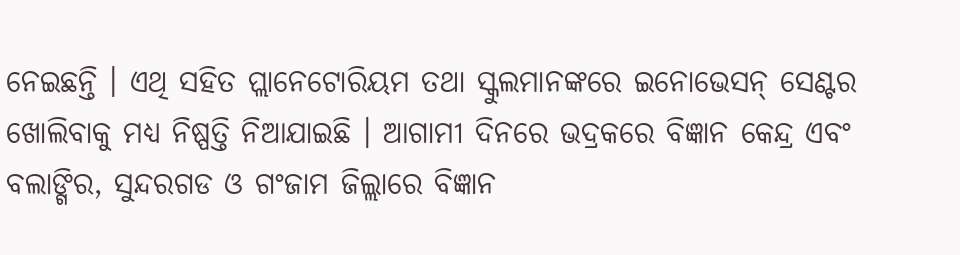ନେଇଛନ୍ତି । ଏଥି ସହିତ ପ୍ଲାନେଟୋରିୟମ ତଥା ସ୍କୁଲମାନଙ୍କରେ ଇନୋଭେସନ୍ ସେଣ୍ଟର ଖୋଲିବାକୁ ମଧ୍ୟ ନିଷ୍ପତ୍ତି ନିଆଯାଇଛି । ଆଗାମୀ ଦିନରେ ଭଦ୍ରକରେ ବିଜ୍ଞାନ କେନ୍ଦ୍ର ଏବଂ ବଲାଙ୍ଗିର, ସୁନ୍ଦରଗଡ ଓ ଗଂଜାମ ଜିଲ୍ଲାରେ ବିଜ୍ଞାନ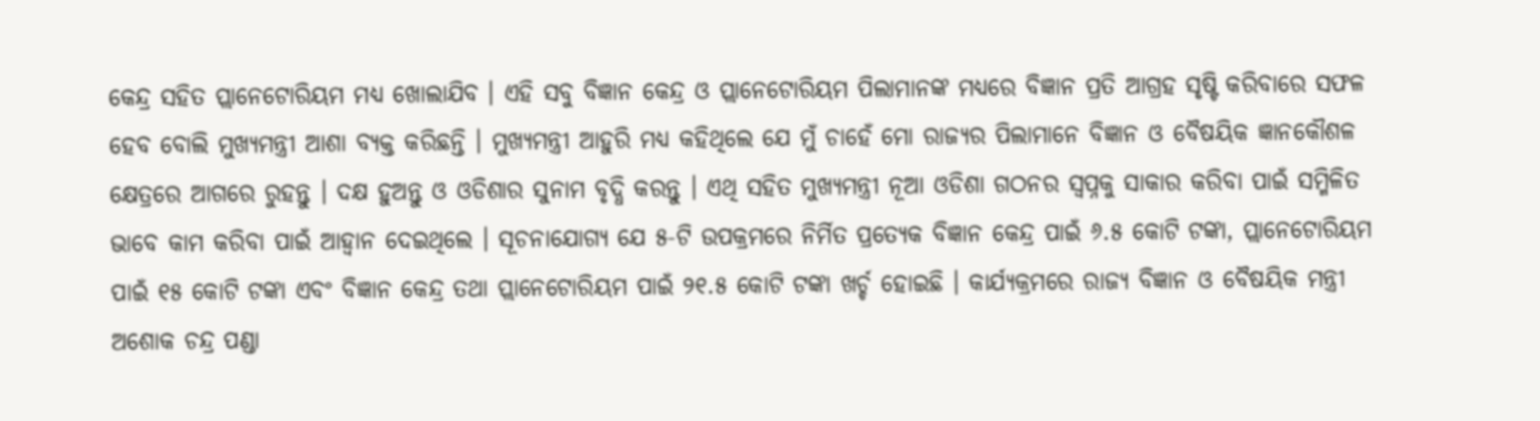କେନ୍ଦ୍ର ସହିତ ପ୍ଲାନେଟୋରିୟମ ମଧ୍ୟ ଖୋଲାଯିବ । ଏହି ସବୁ ବିଜ୍ଞାନ କେନ୍ଦ୍ର ଓ ପ୍ଲାନେଟୋରିୟମ ପିଲାମାନଙ୍କ ମଧ୍ୟରେ ବିଜ୍ଞାନ ପ୍ରତି ଆଗ୍ରହ ସୃଷ୍ଟି କରିବାରେ ସଫଳ ହେବ ବୋଲି ମୁଖ୍ୟମନ୍ତ୍ରୀ ଆଶା ବ୍ୟକ୍ତ କରିଛନ୍ତି । ମୁଖ୍ୟମନ୍ତ୍ରୀ ଆହୁରି ମଧ୍ୟ କହିଥିଲେ ଯେ ମୁଁ ଚାହେଁ ମୋ ରାଜ୍ୟର ପିଲାମାନେ ବିଜ୍ଞାନ ଓ ବୈଷୟିକ ଜ୍ଞାନକୌଶଳ କ୍ଷେତ୍ରରେ ଆଗରେ ରୁହନ୍ତୁ । ଦକ୍ଷ ହୁଅନ୍ତୁ ଓ ଓଡିଶାର ସୁନାମ ବୃଦ୍ଧି କରନ୍ତୁ । ଏଥି ସହିତ ମୁଖ୍ୟମନ୍ତ୍ରୀ ନୂଆ ଓଡିଶା ଗଠନର ସ୍ୱପ୍ନକୁ ସାକାର କରିବା ପାଇଁ ସମ୍ମିଳିତ ଭାବେ କାମ କରିବା ପାଇଁ ଆହ୍ୱାନ ଦେଇଥିଲେ । ସୂଚନାଯୋଗ୍ୟ ଯେ ୫-ଟି ଉପକ୍ରମରେ ନିର୍ମିତ ପ୍ରତ୍ୟେକ ବିଜ୍ଞାନ କେନ୍ଦ୍ର ପାଇଁ ୬.୫ କୋଟି ଟଙ୍କା, ପ୍ଲାନେଟୋରିୟମ ପାଇଁ ୧୫ କୋଟି ଟଙ୍କା ଏବଂ ବିଜ୍ଞାନ କେନ୍ଦ୍ର ତଥା ପ୍ଲାନେଟୋରିୟମ ପାଇଁ ୨୧.୫ କୋଟି ଟଙ୍କା ଖର୍ଚ୍ଚ ହୋଇଛି । କାର୍ଯ୍ୟକ୍ରମରେ ରାଜ୍ୟ ବିଜ୍ଞାନ ଓ ବୈଷୟିକ ମନ୍ତ୍ରୀ ଅଶୋକ ଚନ୍ଦ୍ର ପଣ୍ଡା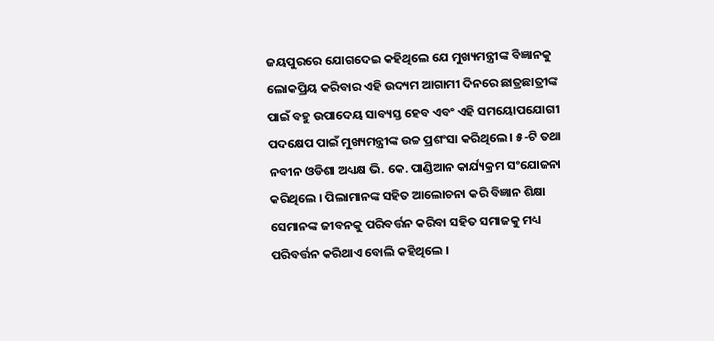ଜୟପୁରରେ ଯୋଗଦେଇ କହିଥିଲେ ଯେ ମୁଖ୍ୟମନ୍ତ୍ରୀଙ୍କ ବିଜ୍ଞାନକୁ ଲୋକପ୍ରିୟ କରିବାର ଏହି ଉଦ୍ୟମ ଆଗାମୀ ଦିନରେ ଛାତ୍ରଛାତ୍ରୀଙ୍କ ପାଇଁ ବହୁ ଉପାଦେୟ ସାବ୍ୟସ୍ତ ହେବ ଏବଂ ଏହି ସମୟୋପଯୋଗୀ ପଦକ୍ଷେପ ପାଇଁ ମୁଖ୍ୟମନ୍ତ୍ରୀଙ୍କ ଉଚ୍ଚ ପ୍ରଶଂସା କରିଥିଲେ । ୫-ଟି ତଥା ନବୀନ ଓଡିଶା ଅଧ୍ୟକ୍ଷ ଭି. କେ. ପାଣ୍ଡିଆନ କାର୍ଯ୍ୟକ୍ରମ ସଂଯୋଜନା କରିଥିଲେ । ପିଲାମାନଙ୍କ ସହିତ ଆଲୋଚନା କରି ବିଜ୍ଞାନ ଶିକ୍ଷା ସେମାନଙ୍କ ଜୀବନକୁ ପରିବର୍ତ୍ତନ କରିବା ସହିତ ସମାଜକୁ ମଧ୍ୟ ପରିବର୍ତ୍ତନ କରିଥାଏ ବୋଲି କହିଥିଲେ ।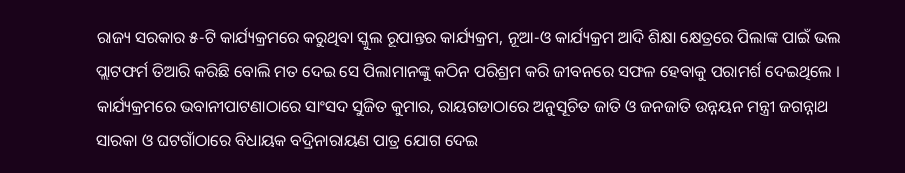ରାଜ୍ୟ ସରକାର ୫-ଟି କାର୍ଯ୍ୟକ୍ରମରେ କରୁଥିବା ସ୍କୁଲ ରୂପାନ୍ତର କାର୍ଯ୍ୟକ୍ରମ, ନୂଆ-ଓ କାର୍ଯ୍ୟକ୍ରମ ଆଦି ଶିକ୍ଷା କ୍ଷେତ୍ରରେ ପିଲାଙ୍କ ପାଇଁ ଭଲ ପ୍ଲାଟଫର୍ମ ତିଆରି କରିଛି ବୋଲି ମତ ଦେଇ ସେ ପିଲାମାନଙ୍କୁ କଠିନ ପରିଶ୍ରମ କରି ଜୀବନରେ ସଫଳ ହେବାକୁ ପରାମର୍ଶ ଦେଇଥିଲେ । କାର୍ଯ୍ୟକ୍ରମରେ ଭବାନୀପାଟଣାଠାରେ ସାଂସଦ ସୁଜିତ କୁମାର, ରାୟଗଡାଠାରେ ଅନୁସୂଚିତ ଜାତି ଓ ଜନଜାତି ଉନ୍ନୟନ ମନ୍ତ୍ରୀ ଜଗନ୍ନାଥ ସାରକା ଓ ଘଟଗାଁଠାରେ ବିଧାୟକ ବଦ୍ରିନାରାୟଣ ପାତ୍ର ଯୋଗ ଦେଇ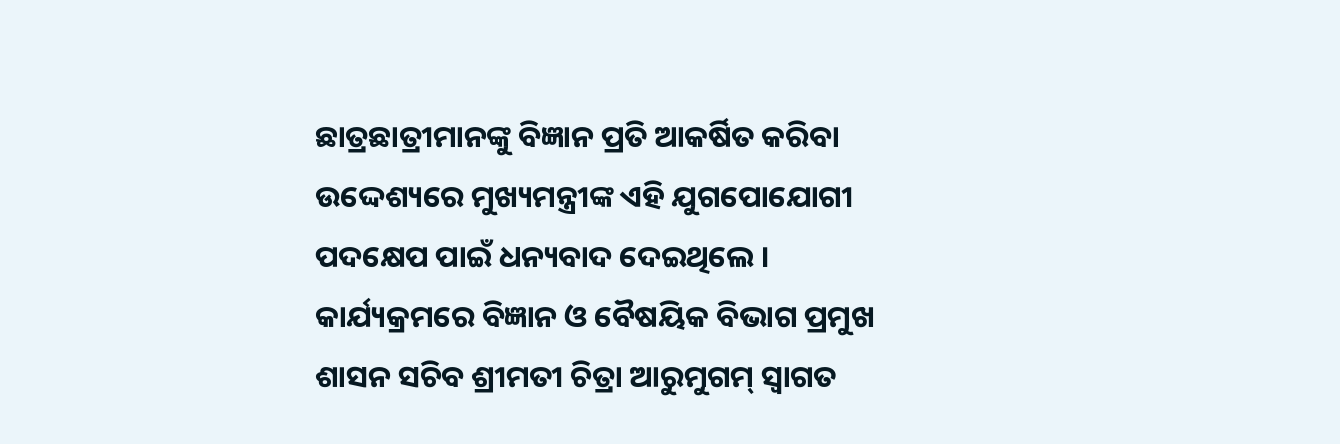ଛାତ୍ରଛାତ୍ରୀମାନଙ୍କୁ ବିଜ୍ଞାନ ପ୍ରତି ଆକର୍ଷିତ କରିବା ଉଦ୍ଦେଶ୍ୟରେ ମୁଖ୍ୟମନ୍ତ୍ରୀଙ୍କ ଏହି ଯୁଗପୋଯୋଗୀ ପଦକ୍ଷେପ ପାଇଁ ଧନ୍ୟବାଦ ଦେଇଥିଲେ । କାର୍ଯ୍ୟକ୍ରମରେ ବିଜ୍ଞାନ ଓ ବୈଷୟିକ ବିଭାଗ ପ୍ରମୁଖ ଶାସନ ସଚିବ ଶ୍ରୀମତୀ ଚିତ୍ରା ଆରୁମୁଗମ୍ ସ୍ୱାଗତ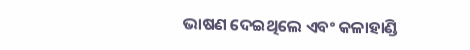ଭାଷଣ ଦେଇଥିଲେ ଏବଂ କଳାହାଣ୍ଡି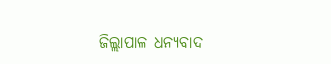ଜିଲ୍ଲାପାଳ ଧନ୍ୟବାଦ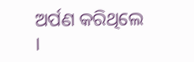ଅର୍ପଣ କରିଥିଲେ ।